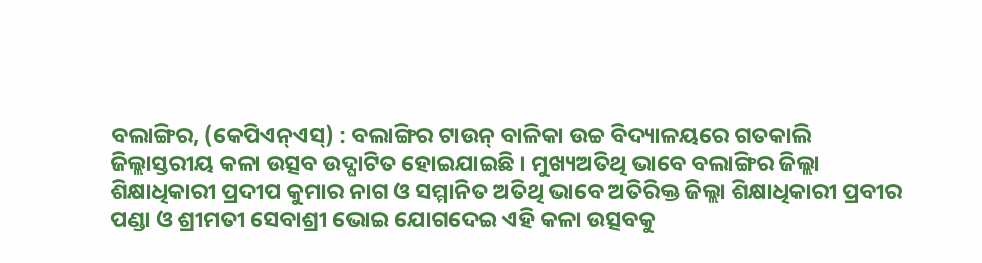ବଲାଙ୍ଗିର, (କେପିଏନ୍ଏସ୍) : ବଲାଙ୍ଗିର ଟାଉନ୍ ବାଳିକା ଉଚ୍ଚ ବିଦ୍ୟାଳୟରେ ଗତକାଲି ଜିଲ୍ଲାସ୍ତରୀୟ କଳା ଉତ୍ସବ ଉଦ୍ଘାଟିତ ହୋଇଯାଇଛି । ମୁଖ୍ୟଅତିଥି ଭାବେ ବଲାଙ୍ଗିର ଜିଲ୍ଲା ଶିକ୍ଷାଧିକାରୀ ପ୍ରଦୀପ କୁମାର ନାଗ ଓ ସମ୍ମାନିତ ଅତିଥି ଭାବେ ଅତିରିକ୍ତ ଜିଲ୍ଲା ଶିକ୍ଷାଧିକାରୀ ପ୍ରବୀର ପଣ୍ଡା ଓ ଶ୍ରୀମତୀ ସେବାଶ୍ରୀ ଭୋଇ ଯୋଗଦେଇ ଏହି କଳା ଉତ୍ସବକୁ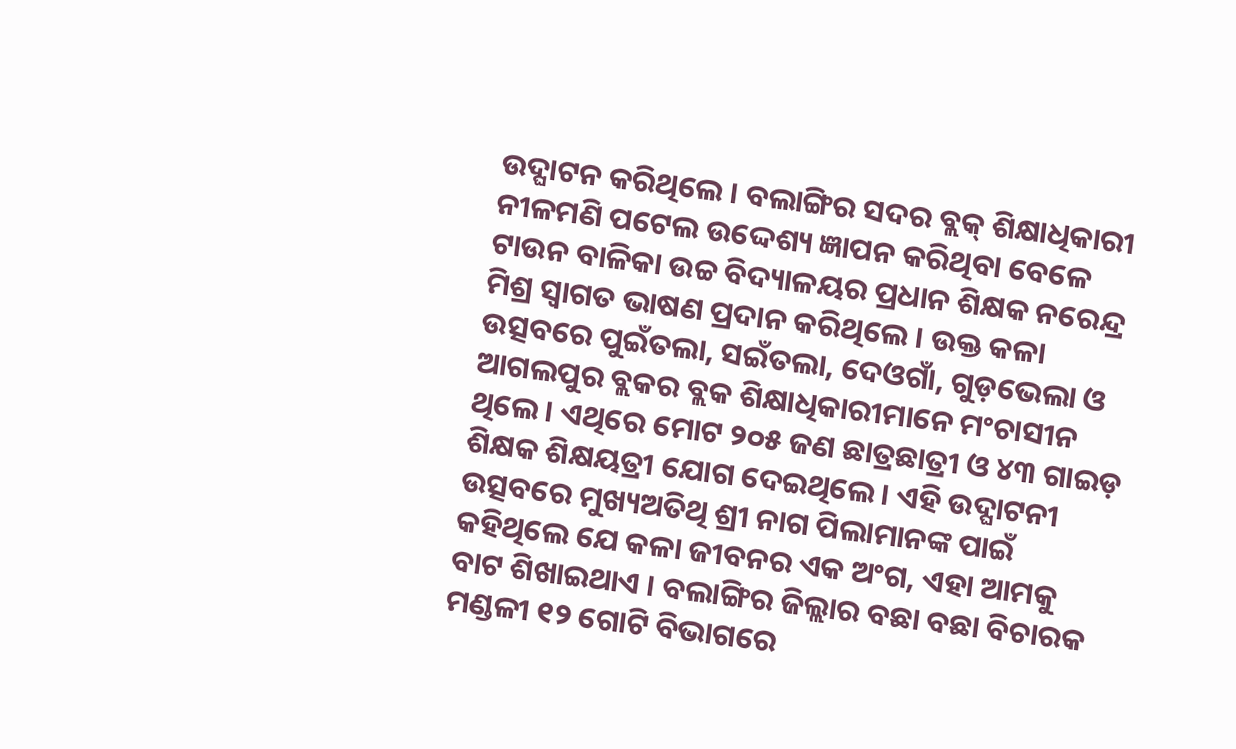ଉଦ୍ଘାଟନ କରିଥିଲେ । ବଲାଙ୍ଗିର ସଦର ବ୍ଲକ୍ ଶିକ୍ଷାଧିକାରୀ ନୀଳମଣି ପଟେଲ ଉଦ୍ଦେଶ୍ୟ ଜ୍ଞାପନ କରିଥିବା ବେଳେ ଟାଉନ ବାଳିକା ଉଚ୍ଚ ବିଦ୍ୟାଳୟର ପ୍ରଧାନ ଶିକ୍ଷକ ନରେନ୍ଦ୍ର ମିଶ୍ର ସ୍ୱାଗତ ଭାଷଣ ପ୍ରଦାନ କରିଥିଲେ । ଉକ୍ତ କଳା ଉତ୍ସବରେ ପୁଇଁତଲା, ସଇଁତଲା, ଦେଓଗାଁ, ଗୁଡ଼ଭେଲା ଓ ଆଗଲପୁର ବ୍ଲକର ବ୍ଲକ ଶିକ୍ଷାଧିକାରୀମାନେ ମଂଚାସୀନ ଥିଲେ । ଏଥିରେ ମୋଟ ୨୦୫ ଜଣ ଛାତ୍ରଛାତ୍ରୀ ଓ ୪୩ ଗାଇଡ଼ ଶିକ୍ଷକ ଶିକ୍ଷୟତ୍ରୀ ଯୋଗ ଦେଇଥିଲେ । ଏହି ଉଦ୍ଘାଟନୀ ଉତ୍ସବରେ ମୁଖ୍ୟଅତିଥି ଶ୍ରୀ ନାଗ ପିଲାମାନଙ୍କ ପାଇଁ କହିଥିଲେ ଯେ କଳା ଜୀବନର ଏକ ଅଂଗ, ଏହା ଆମକୁ ବାଟ ଶିଖାଇଥାଏ । ବଲାଙ୍ଗିର ଜିଲ୍ଲାର ବଛା ବଛା ବିଚାରକ ମଣ୍ଡଳୀ ୧୨ ଗୋଟି ବିଭାଗରେ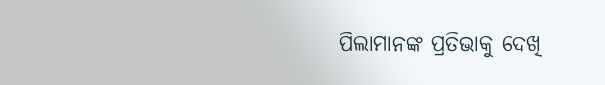ପିଲାମାନଙ୍କ ପ୍ରତିଭାକୁ ଦେଖି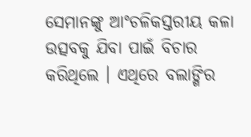ସେମାନଙ୍କୁ ଆଂଚଳିକସ୍ତରୀୟ କଳା ଉତ୍ସବକୁ ଯିବା ପାଇଁ ବିଚାର କରିଥିଲେ । ଏଥିରେ ବଲାଙ୍ଗିର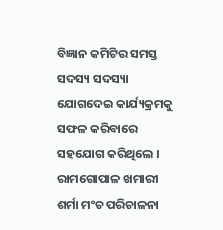ବିଜ୍ଞାନ କମିଟିର ସମସ୍ତ ସଦସ୍ୟ ସଦସ୍ୟା ଯୋଗଦେଇ କାର୍ଯ୍ୟକ୍ରମକୁ ସଫଳ କରିବାରେ ସହଯୋଗ କରିଥିଲେ । ରାମଗୋପାଳ ଖମାରୀ ଶର୍ମା ମଂଚ ପରିଚାଳନା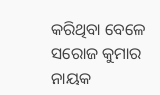କରିଥିବା ବେଳେ ସରୋଜ କୁମାର ନାୟକ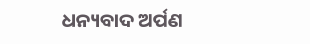ଧନ୍ୟବାଦ ଅର୍ପଣ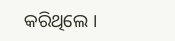କରିଥିଲେ ।